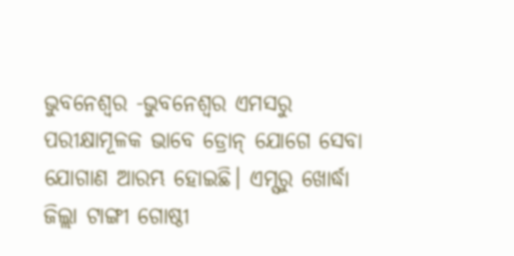ଭୁବନେଶ୍ୱର -ଭୁବନେଶ୍ୱର ଏମସରୁ ପରୀକ୍ଷାମୂଳକ ଭାବେ ଡ୍ରୋନ୍ ଯୋଗେ ସେବା ଯୋଗାଣ ଆରମ୍ଭ ହୋଇଛି। ଏମ୍ସରୁ ଖୋର୍ଦ୍ଧା ଜିଲ୍ଲା ଟାଙ୍ଗୀ ଗୋଷ୍ଠୀ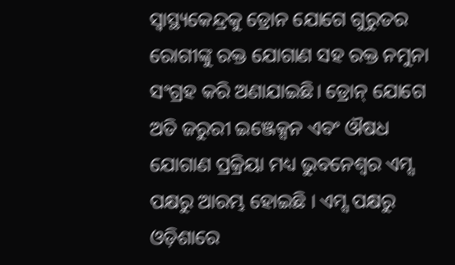ସ୍ୱାସ୍ଥ୍ୟକେନ୍ଦ୍ରକୁ ଡ୍ରୋନ ଯୋଗେ ଗୁରୁତର ରୋଗୀଙ୍କୁ ରକ୍ତ ଯୋଗାଣ ସହ ରକ୍ତ ନମୁନା ସଂଗ୍ରହ କରି ଅଣାଯାଇଛି। ଡ୍ରୋନ୍ ଯୋଗେ ଅତି ଜରୁରୀ ଇଞ୍ଜେକ୍ସନ ଏବଂ ଔଷଧ ଯୋଗାଣ ପ୍ରକ୍ରିୟା ମଧ୍ୟ ଭୁବନେଶ୍ୱର ଏମ୍ସ ପକ୍ଷରୁ ଆରମ୍ଭ ହୋଇଛି । ଏମ୍ସ ପକ୍ଷରୁ ଓଡ଼ିଶାରେ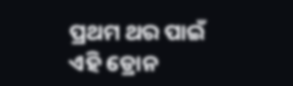ପ୍ରଥମ ଥର ପାଇଁ ଏହି ଡ୍ରୋନ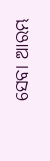ସେବା ଆରମ୍ଭ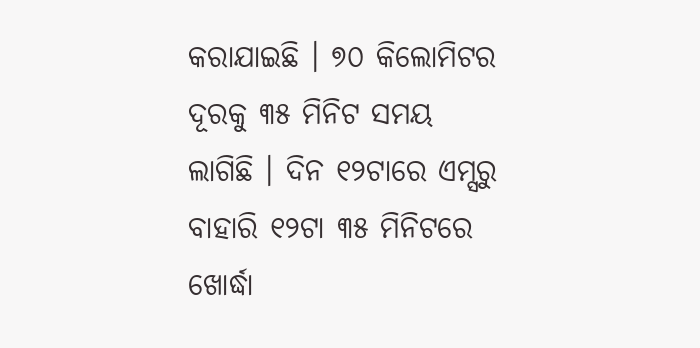କରାଯାଇଛି । ୭୦ କିଲୋମିଟର ଦୂରକୁ ୩୫ ମିନିଟ ସମୟ ଲାଗିଛି । ଦିନ ୧୨ଟାରେ ଏମ୍ସରୁ ବାହାରି ୧୨ଟା ୩୫ ମିନିଟରେ ଖୋର୍ଦ୍ଧା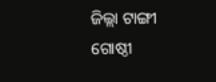ଜିଲ୍ଲା ଟାଙ୍ଗୀ ଗୋଷ୍ଠୀ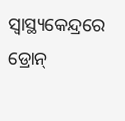ସ୍ବାସ୍ଥ୍ୟକେନ୍ଦ୍ରରେ ଡ୍ରୋନ୍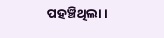ପହଞ୍ଚିଥିଲା ।